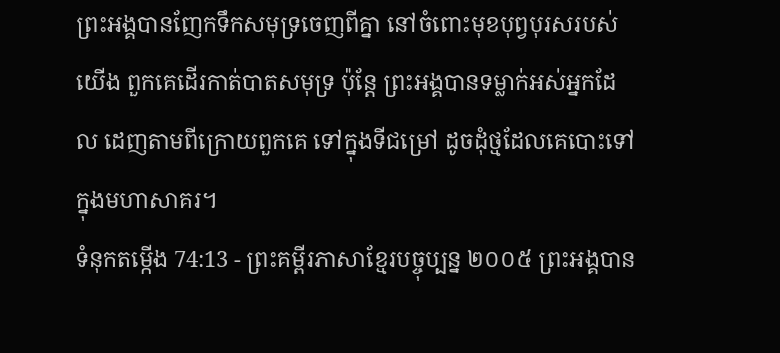ព្រះអង្គបានញែកទឹកសមុទ្រចេញពីគ្នា នៅចំពោះមុខបុព្វបុរសរបស់យើង ពួកគេដើរកាត់បាតសមុទ្រ ប៉ុន្តែ ព្រះអង្គបានទម្លាក់អស់អ្នកដែល ដេញតាមពីក្រោយពួកគេ ទៅក្នុងទីជម្រៅ ដូចដុំថ្មដែលគេបោះទៅក្នុងមហាសាគរ។
ទំនុកតម្កើង 74:13 - ព្រះគម្ពីរភាសាខ្មែរបច្ចុប្បន្ន ២០០៥ ព្រះអង្គបាន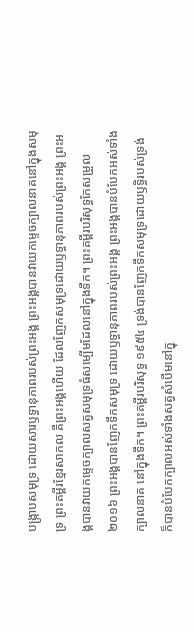បង្ក្រាបសមុទ្រ ដោយសារឫទ្ធានុភាពរបស់ព្រះអង្គ ព្រះអង្គបានវាយកម្ទេចក្បាលនាគនៅក្នុងសមុទ្រ ព្រះគម្ពីរខ្មែរសាកល គឺព្រះអង្គហើយ ដែលញែកសមុទ្រដោយឫទ្ធានុភាពរបស់ព្រះអង្គ ព្រះអង្គបានវាយកម្ទេចក្បាលសត្វសមុទ្រធំសម្បើមដែលនៅក្នុងទឹក។ ព្រះគម្ពីរបរិសុទ្ធកែសម្រួល ២០១៦ ព្រះអង្គបានញែកទឹកសមុទ្រ ដោយឫទ្ធានុភាពរបស់ព្រះអង្គ ព្រះអង្គបានបំបែកអស់ទាំងក្បាលនាគ នៅក្នុងទឹក។ ព្រះគម្ពីរបរិសុទ្ធ ១៩៥៤ ទ្រង់បានញែកទឹកសមុទ្រដោយឫទ្ធិរបស់ទ្រង់ ក៏បានបំបែកក្បាលអស់ទាំងសត្វសំបើមនៅក្នុ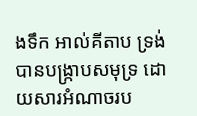ងទឹក អាល់គីតាប ទ្រង់បានបង្ក្រាបសមុទ្រ ដោយសារអំណាចរប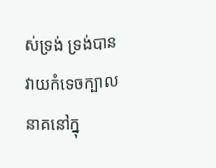ស់ទ្រង់ ទ្រង់បានវាយកំទេចក្បាលនាគនៅក្នុ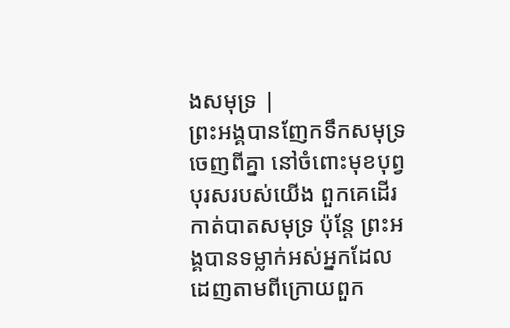ងសមុទ្រ |
ព្រះអង្គបានញែកទឹកសមុទ្រចេញពីគ្នា នៅចំពោះមុខបុព្វបុរសរបស់យើង ពួកគេដើរកាត់បាតសមុទ្រ ប៉ុន្តែ ព្រះអង្គបានទម្លាក់អស់អ្នកដែល ដេញតាមពីក្រោយពួក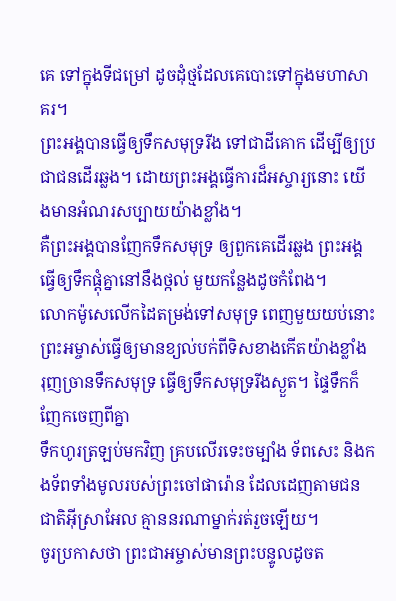គេ ទៅក្នុងទីជម្រៅ ដូចដុំថ្មដែលគេបោះទៅក្នុងមហាសាគរ។
ព្រះអង្គបានធ្វើឲ្យទឹកសមុទ្ររីង ទៅជាដីគោក ដើម្បីឲ្យប្រជាជនដើរឆ្លង។ ដោយព្រះអង្គធ្វើការដ៏អស្ចារ្យនោះ យើងមានអំណរសប្បាយយ៉ាងខ្លាំង។
គឺព្រះអង្គបានញែកទឹកសមុទ្រ ឲ្យពួកគេដើរឆ្លង ព្រះអង្គធ្វើឲ្យទឹកផ្ដុំគ្នានៅនឹងថ្កល់ មួយកន្លែងដូចកំពែង។
លោកម៉ូសេលើកដៃតម្រង់ទៅសមុទ្រ ពេញមួយយប់នោះ ព្រះអម្ចាស់ធ្វើឲ្យមានខ្យល់បក់ពីទិសខាងកើតយ៉ាងខ្លាំង រុញច្រានទឹកសមុទ្រ ធ្វើឲ្យទឹកសមុទ្ររីងស្ងួត។ ផ្ទៃទឹកក៏ញែកចេញពីគ្នា
ទឹកហូរត្រឡប់មកវិញ គ្របលើរទេះចម្បាំង ទ័ពសេះ និងកងទ័ពទាំងមូលរបស់ព្រះចៅផារ៉ោន ដែលដេញតាមជនជាតិអ៊ីស្រាអែល គ្មាននរណាម្នាក់រត់រួចឡើយ។
ចូរប្រកាសថា ព្រះជាអម្ចាស់មានព្រះបន្ទូលដូចត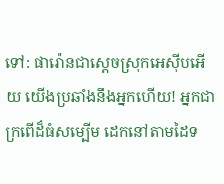ទៅ: ផារ៉ោនជាស្ដេចស្រុកអេស៊ីបអើយ យើងប្រឆាំងនឹងអ្នកហើយ! អ្នកជាក្រពើដ៏ធំសម្បើម ដេកនៅតាមដៃទ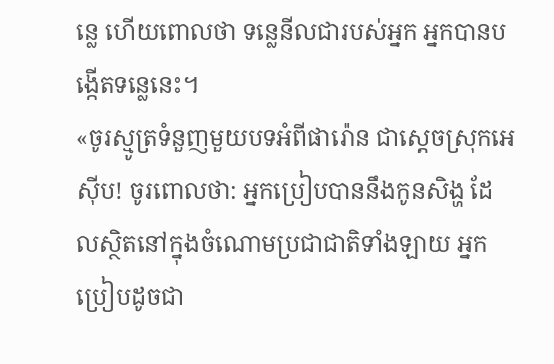ន្លេ ហើយពោលថា ទន្លេនីលជារបស់អ្នក អ្នកបានបង្កើតទន្លេនេះ។
«ចូរស្មូត្រទំនួញមួយបទអំពីផារ៉ោន ជាស្ដេចស្រុកអេស៊ីប! ចូរពោលថា: អ្នកប្រៀបបាននឹងកូនសិង្ហ ដែលស្ថិតនៅក្នុងចំណោមប្រជាជាតិទាំងឡាយ អ្នកប្រៀបដូចជា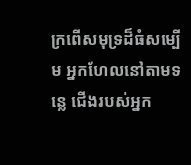ក្រពើសមុទ្រដ៏ធំសម្បើម អ្នកហែលនៅតាមទន្លេ ជើងរបស់អ្នក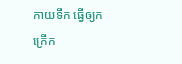កាយទឹក ធ្វើឲ្យកក្រើក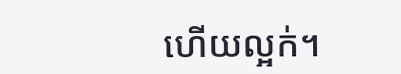ហើយល្អក់។